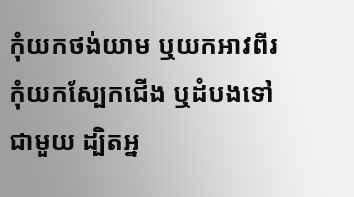កុំយកថង់យាម ឬយកអាវពីរ កុំយកស្បែកជើង ឬដំបងទៅជាមួយ ដ្បិតអ្ន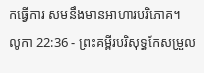កធ្វើការ សមនឹងមានអាហារបរិភោគ។
លូកា 22:36 - ព្រះគម្ពីរបរិសុទ្ធកែសម្រួល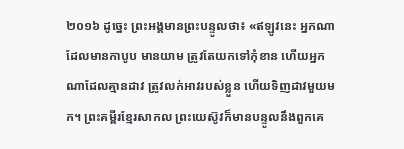២០១៦ ដូច្នេះ ព្រះអង្គមានព្រះបន្ទូលថា៖ «ឥឡូវនេះ អ្នកណាដែលមានកាបូប មានយាម ត្រូវតែយកទៅកុំខាន ហើយអ្នកណាដែលគ្មានដាវ ត្រូវលក់អាវរបស់ខ្លួន ហើយទិញដាវមួយមក។ ព្រះគម្ពីរខ្មែរសាកល ព្រះយេស៊ូវក៏មានបន្ទូលនឹងពួកគេ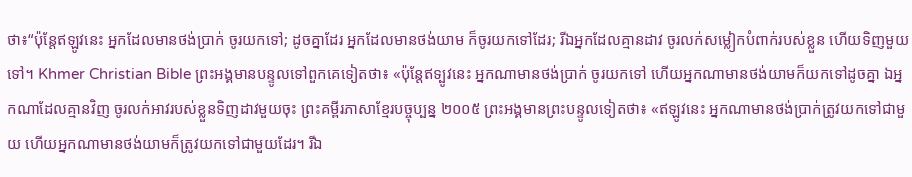ថា៖“ប៉ុន្តែឥឡូវនេះ អ្នកដែលមានថង់ប្រាក់ ចូរយកទៅ; ដូចគ្នាដែរ អ្នកដែលមានថង់យាម ក៏ចូរយកទៅដែរ; រីឯអ្នកដែលគ្មានដាវ ចូរលក់សម្លៀកបំពាក់របស់ខ្លួន ហើយទិញមួយទៅ។ Khmer Christian Bible ព្រះអង្គមានបន្ទូលទៅពួកគេទៀតថា៖ «ប៉ុន្ដែឥទ្បូវនេះ អ្នកណាមានថង់ប្រាក់ ចូរយកទៅ ហើយអ្នកណាមានថង់យាមក៏យកទៅដូចគ្នា ឯអ្នកណាដែលគ្មានវិញ ចូរលក់អាវរបស់ខ្លួនទិញដាវមួយចុះ ព្រះគម្ពីរភាសាខ្មែរបច្ចុប្បន្ន ២០០៥ ព្រះអង្គមានព្រះបន្ទូលទៀតថា៖ «ឥឡូវនេះ អ្នកណាមានថង់ប្រាក់ត្រូវយកទៅជាមួយ ហើយអ្នកណាមានថង់យាមក៏ត្រូវយកទៅជាមួយដែរ។ រីឯ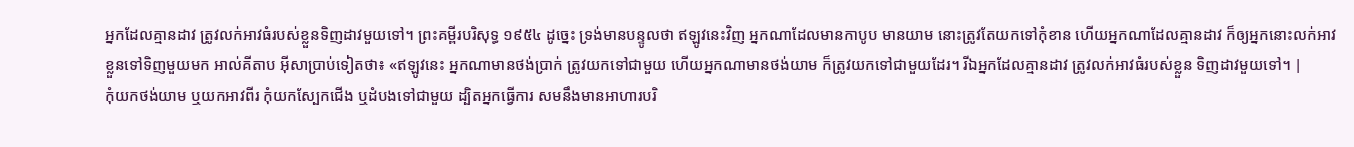អ្នកដែលគ្មានដាវ ត្រូវលក់អាវធំរបស់ខ្លួនទិញដាវមួយទៅ។ ព្រះគម្ពីរបរិសុទ្ធ ១៩៥៤ ដូច្នេះ ទ្រង់មានបន្ទូលថា ឥឡូវនេះវិញ អ្នកណាដែលមានកាបូប មានយាម នោះត្រូវតែយកទៅកុំខាន ហើយអ្នកណាដែលគ្មានដាវ ក៏ឲ្យអ្នកនោះលក់អាវខ្លួនទៅទិញមួយមក អាល់គីតាប អ៊ីសាប្រាប់ទៀតថា៖ «ឥឡូវនេះ អ្នកណាមានថង់ប្រាក់ ត្រូវយកទៅជាមួយ ហើយអ្នកណាមានថង់យាម ក៏ត្រូវយកទៅជាមួយដែរ។ រីឯអ្នកដែលគ្មានដាវ ត្រូវលក់អាវធំរបស់ខ្លួន ទិញដាវមួយទៅ។ |
កុំយកថង់យាម ឬយកអាវពីរ កុំយកស្បែកជើង ឬដំបងទៅជាមួយ ដ្បិតអ្នកធ្វើការ សមនឹងមានអាហារបរិ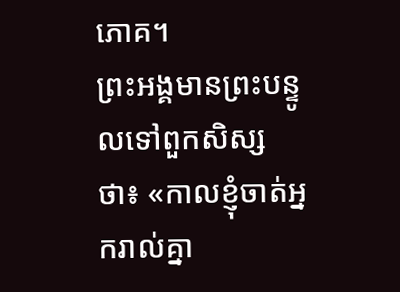ភោគ។
ព្រះអង្គមានព្រះបន្ទូលទៅពួកសិស្សថា៖ «កាលខ្ញុំចាត់អ្នករាល់គ្នា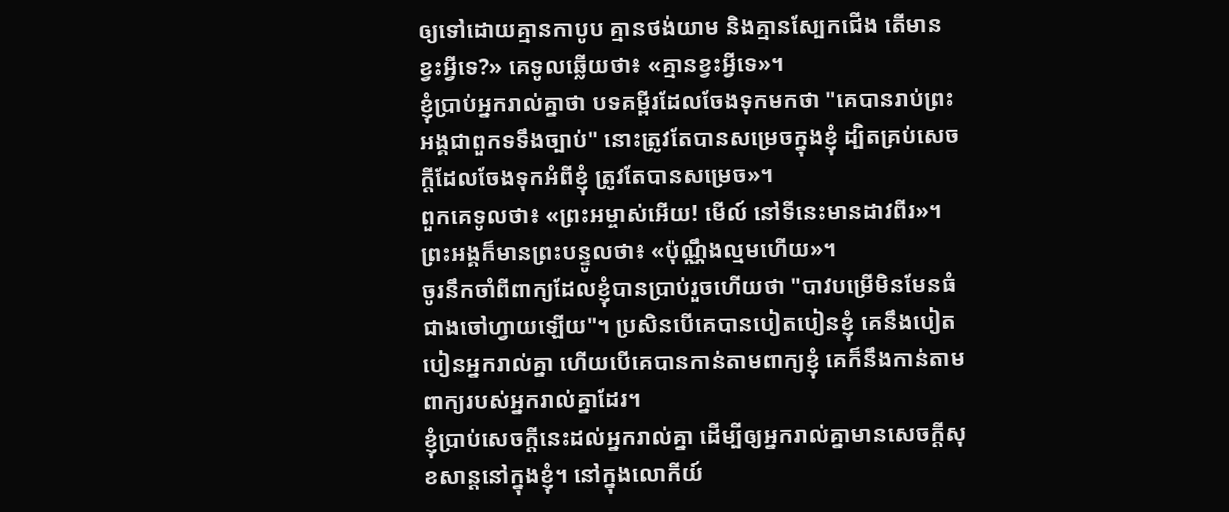ឲ្យទៅដោយគ្មានកាបូប គ្មានថង់យាម និងគ្មានស្បែកជើង តើមានខ្វះអ្វីទេ?» គេទូលឆ្លើយថា៖ «គ្មានខ្វះអ្វីទេ»។
ខ្ញុំប្រាប់អ្នករាល់គ្នាថា បទគម្ពីរដែលចែងទុកមកថា "គេបានរាប់ព្រះអង្គជាពួកទទឹងច្បាប់" នោះត្រូវតែបានសម្រេចក្នុងខ្ញុំ ដ្បិតគ្រប់សេចក្តីដែលចែងទុកអំពីខ្ញុំ ត្រូវតែបានសម្រេច»។
ពួកគេទូលថា៖ «ព្រះអម្ចាស់អើយ! មើល៍ នៅទីនេះមានដាវពីរ»។ ព្រះអង្គក៏មានព្រះបន្ទូលថា៖ «ប៉ុណ្ណឹងល្មមហើយ»។
ចូរនឹកចាំពីពាក្យដែលខ្ញុំបានប្រាប់រួចហើយថា "បាវបម្រើមិនមែនធំជាងចៅហ្វាយឡើយ"។ ប្រសិនបើគេបានបៀតបៀនខ្ញុំ គេនឹងបៀតបៀនអ្នករាល់គ្នា ហើយបើគេបានកាន់តាមពាក្យខ្ញុំ គេក៏នឹងកាន់តាមពាក្យរបស់អ្នករាល់គ្នាដែរ។
ខ្ញុំប្រាប់សេចក្ដីនេះដល់អ្នករាល់គ្នា ដើម្បីឲ្យអ្នករាល់គ្នាមានសេចក្តីសុខសាន្តនៅក្នុងខ្ញុំ។ នៅក្នុងលោកីយ៍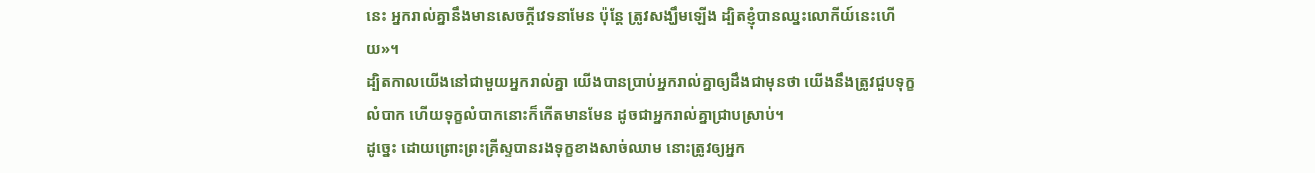នេះ អ្នករាល់គ្នានឹងមានសេចក្តីវេទនាមែន ប៉ុន្តែ ត្រូវសង្ឃឹមឡើង ដ្បិតខ្ញុំបានឈ្នះលោកីយ៍នេះហើយ»។
ដ្បិតកាលយើងនៅជាមួយអ្នករាល់គ្នា យើងបានប្រាប់អ្នករាល់គ្នាឲ្យដឹងជាមុនថា យើងនឹងត្រូវជួបទុក្ខលំបាក ហើយទុក្ខលំបាកនោះក៏កើតមានមែន ដូចជាអ្នករាល់គ្នាជ្រាបស្រាប់។
ដូច្នេះ ដោយព្រោះព្រះគ្រីស្ទបានរងទុក្ខខាងសាច់ឈាម នោះត្រូវឲ្យអ្នក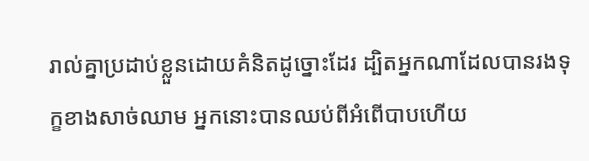រាល់គ្នាប្រដាប់ខ្លួនដោយគំនិតដូច្នោះដែរ ដ្បិតអ្នកណាដែលបានរងទុក្ខខាងសាច់ឈាម អ្នកនោះបានឈប់ពីអំពើបាបហើយ